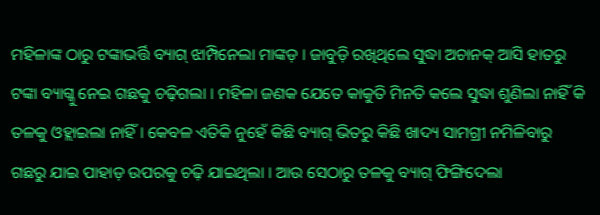ମହିଳାଙ୍କ ଠାରୁ ଟଙ୍କାଭର୍ତ୍ତି ବ୍ୟାଗ୍ ଝାମ୍ପିନେଲା ମାଙ୍କଡ଼ । ଜାବୁଡ଼ି ରଖିଥିଲେ ସୁଦ୍ଧା ଅଚାନକ୍ ଆସି ହାତରୁ ଟଙ୍କା ବ୍ୟାଗ୍କୁ ନେଇ ଗଛକୁ ଚଢ଼ିଗଲା । ମହିଳା ଜଣକ ଯେତେ କାକୁତି ମିନତି କଲେ ସୁଦ୍ଧା ଶୁଣିଲା ନାହିଁ କି ତଳକୁ ଓହ୍ଲାଇଲା ନାହିଁ । କେବଳ ଏତିକି ନୁହେଁ କିଛି ବ୍ୟାଗ୍ ଭିତରୁ କିଛି ଖାଦ୍ୟ ସାମଗ୍ରୀ ନମିଳିବାରୁ ଗଛରୁ ଯାଇ ପାହାଡ଼ ଉପରକୁ ଚଢ଼ି ଯାଇଥିଲା । ଆଉ ସେଠାରୁ ତଳକୁ ବ୍ୟାଗ୍ ଫିଙ୍ଗିଦେଲା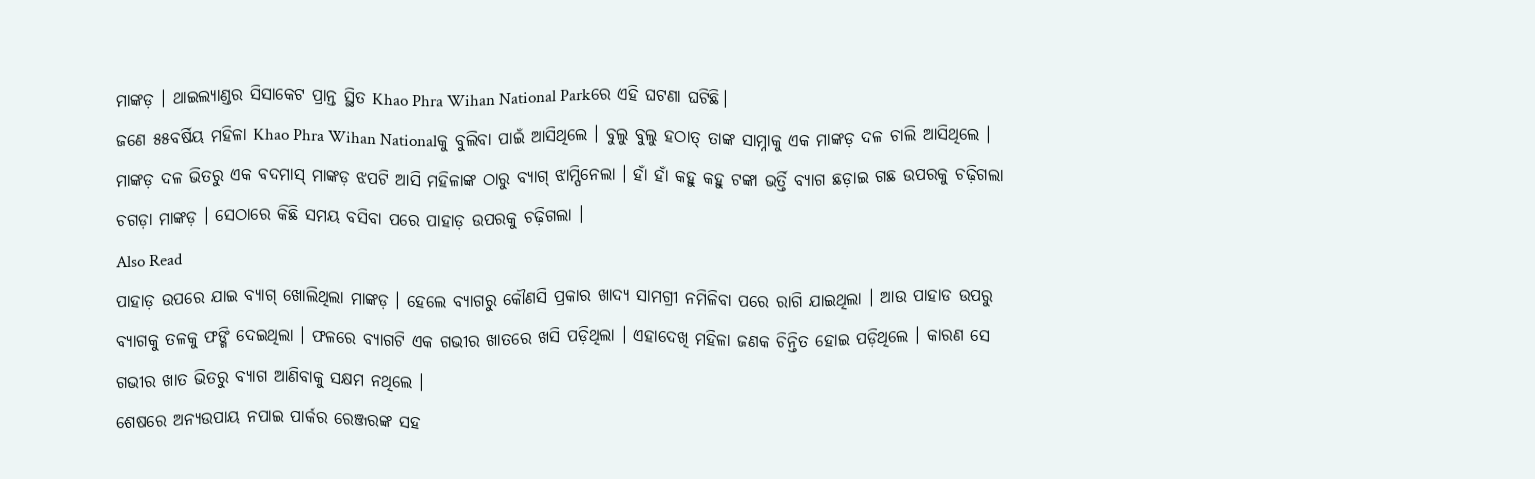ମାଙ୍କଡ଼ । ଥାଇଲ୍ୟାଣ୍ଡର ସିସାକେଟ ପ୍ରାନ୍ତ ସ୍ଥିତ Khao Phra Wihan National Parkରେ ଏହି ଘଟଣା ଘଟିଛି।
ଜଣେ ୫୫ବର୍ଷିୟ ମହିଳା Khao Phra Wihan Nationalକୁ ବୁଲିବା ପାଇଁ ଆସିଥିଲେ । ବୁଲୁ ବୁଲୁ ହଠାତ୍ ତାଙ୍କ ସାମ୍ନାକୁ ଏକ ମାଙ୍କଡ଼ ଦଳ ଚାଲି ଆସିଥିଲେ । ମାଙ୍କଡ଼ ଦଳ ଭିତରୁ ଏକ ବଦମାସ୍ ମାଙ୍କଡ଼ ଝପଟି ଆସି ମହିଳାଙ୍କ ଠାରୁ ବ୍ୟାଗ୍ ଝାମ୍ପିନେଲା । ହାଁ ହାଁ କହୁ କହୁ ଟଙ୍କା ଭର୍ତ୍ତି ବ୍ୟାଗ ଛଡ଼ାଇ ଗଛ ଉପରକୁ ଚଢ଼ିଗଲା ଚଗଡ଼ା ମାଙ୍କଡ଼ । ସେଠାରେ କିଛି ସମୟ ବସିବା ପରେ ପାହାଡ଼ ଉପରକୁ ଚଢ଼ିଗଲା ।
Also Read
ପାହାଡ଼ ଉପରେ ଯାଇ ବ୍ୟାଗ୍ ଖୋଲିଥିଲା ମାଙ୍କଡ଼ । ହେଲେ ବ୍ୟାଗରୁ କୌଣସି ପ୍ରକାର ଖାଦ୍ୟ ସାମଗ୍ରୀ ନମିଳିବା ପରେ ରାଗି ଯାଇଥିଲା । ଆଉ ପାହାଡ ଉପରୁ ବ୍ୟାଗକୁ ତଳକୁ ଫଙ୍ଗି ଦେଇଥିଲା । ଫଳରେ ବ୍ୟାଗଟି ଏକ ଗଭୀର ଖାତରେ ଖସି ପଡ଼ିଥିଲା । ଏହାଦେଖି ମହିଳା ଜଣକ ଚିନ୍ତିତ ହୋଇ ପଡ଼ିଥିଲେ । କାରଣ ସେ ଗଭୀର ଖାତ ଭିତରୁ ବ୍ୟାଗ ଆଣିବାକୁ ସକ୍ଷମ ନଥିଲେ ।
ଶେଷରେ ଅନ୍ୟଉପାୟ ନପାଇ ପାର୍କର ରେଞ୍ଜରଙ୍କ ସହ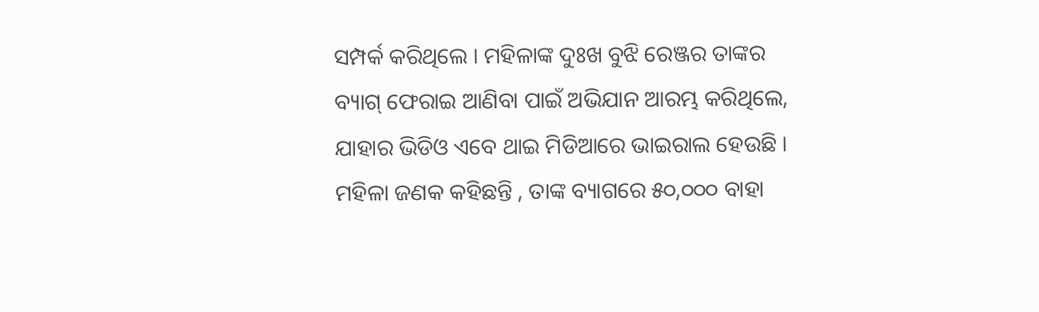ସମ୍ପର୍କ କରିଥିଲେ । ମହିଳାଙ୍କ ଦୁଃଖ ବୁଝି ରେଞ୍ଜର ତାଙ୍କର ବ୍ୟାଗ୍ ଫେରାଇ ଆଣିବା ପାଇଁ ଅଭିଯାନ ଆରମ୍ଭ କରିଥିଲେ, ଯାହାର ଭିଡିଓ ଏବେ ଥାଇ ମିଡିଆରେ ଭାଇରାଲ ହେଉଛି ।
ମହିଳା ଜଣକ କହିଛନ୍ତି , ତାଙ୍କ ବ୍ୟାଗରେ ୫୦,୦୦୦ ବାହା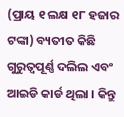(ପ୍ରାୟ ୧ ଲକ୍ଷ ୧୮ ହଜାର ଟଙ୍କା) ବ୍ୟତୀତ କିଛି ଗୁରୁତ୍ୱପୂର୍ଣ୍ଣ ଦଲିଲ ଏବଂ ଆଇଡି କାର୍ଡ ଥିଲା । କିନ୍ତୁ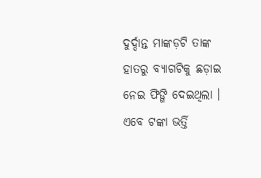ଦୁର୍ଦ୍ଦାନ୍ତ ମାଙ୍କଡ଼ଟି ତାଙ୍କ ହାତରୁ ବ୍ୟାଗଟିକୁ ଛଡ଼ାଇ ନେଇ ଫିଙ୍ଗି ଦେଇଥିଲା । ଏବେ ଟଙ୍କା ଭର୍ତ୍ତି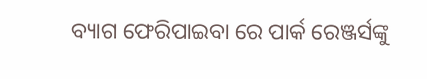ବ୍ୟାଗ ଫେରିପାଇବା ରେ ପାର୍କ ରେଞ୍ଜର୍ସଙ୍କୁ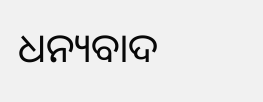ଧନ୍ୟବାଦ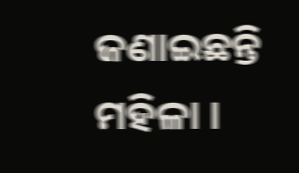ଜଣାଇଛନ୍ତି ମହିଳା ।